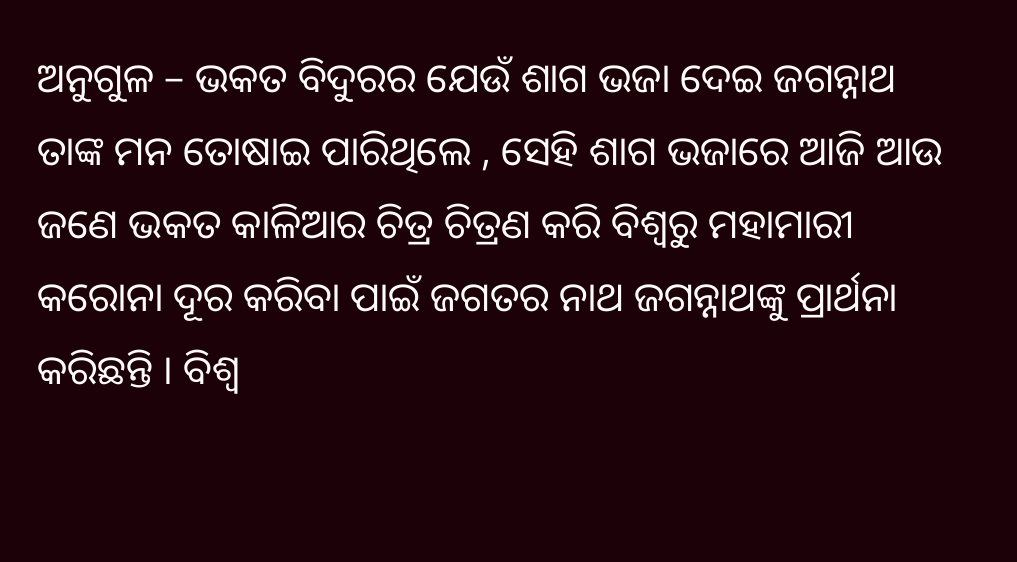ଅନୁଗୁଳ – ଭକତ ବିଦୁରର ଯେଉଁ ଶାଗ ଭଜା ଦେଇ ଜଗନ୍ନାଥ ତାଙ୍କ ମନ ତୋଷାଇ ପାରିଥିଲେ , ସେହି ଶାଗ ଭଜାରେ ଆଜି ଆଉ ଜଣେ ଭକତ କାଳିଆର ଚିତ୍ର ଚିତ୍ରଣ କରି ବିଶ୍ୱରୁ ମହାମାରୀ କରୋନା ଦୂର କରିବା ପାଇଁ ଜଗତର ନାଥ ଜଗନ୍ନାଥଙ୍କୁ ପ୍ରାର୍ଥନା କରିଛନ୍ତି । ବିଶ୍ୱ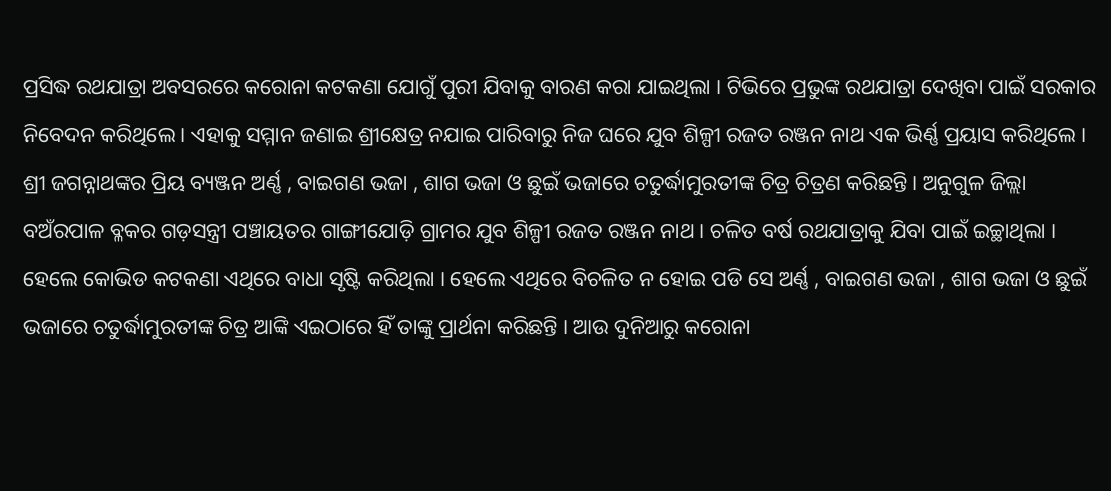ପ୍ରସିଦ୍ଧ ରଥଯାତ୍ରା ଅବସରରେ କରୋନା କଟକଣା ଯୋଗୁଁ ପୁରୀ ଯିବାକୁ ବାରଣ କରା ଯାଇଥିଲା । ଟିଭିରେ ପ୍ରଭୁଙ୍କ ରଥଯାତ୍ରା ଦେଖିବା ପାଇଁ ସରକାର ନିବେଦନ କରିଥିଲେ । ଏହାକୁ ସମ୍ମାନ ଜଣାଇ ଶ୍ରୀକ୍ଷେତ୍ର ନଯାଇ ପାରିବାରୁ ନିଜ ଘରେ ଯୁବ ଶିଳ୍ପୀ ରଜତ ରଞ୍ଜନ ନାଥ ଏକ ଭିର୍ଣ୍ଣ ପ୍ରୟାସ କରିଥିଲେ । ଶ୍ରୀ ଜଗନ୍ନାଥଙ୍କର ପ୍ରିୟ ବ୍ୟଞ୍ଜନ ଅର୍ଣ୍ଣ , ବାଇଗଣ ଭଜା , ଶାଗ ଭଜା ଓ ଛୁଇଁ ଭଜାରେ ଚତୁର୍ଦ୍ଧାମୁରତୀଙ୍କ ଚିତ୍ର ଚିତ୍ରଣ କରିଛନ୍ତି । ଅନୁଗୁଳ ଜିଲ୍ଲା ବଅଁରପାଳ ବ୍ଳକର ଗଡ଼ସନ୍ତ୍ରୀ ପଞ୍ଚାୟତର ଗାଙ୍ଗୀଯୋଡ଼ି ଗ୍ରାମର ଯୁବ ଶିଳ୍ପୀ ରଜତ ରଞ୍ଜନ ନାଥ । ଚଳିତ ବର୍ଷ ରଥଯାତ୍ରାକୁ ଯିବା ପାଇଁ ଇଚ୍ଛାଥିଲା । ହେଲେ କୋଭିଡ କଟକଣା ଏଥିରେ ବାଧା ସୃଷ୍ଟି କରିଥିଲା । ହେଲେ ଏଥିରେ ବିଚଳିତ ନ ହୋଇ ପଡି ସେ ଅର୍ଣ୍ଣ , ବାଇଗଣ ଭଜା , ଶାଗ ଭଜା ଓ ଛୁଇଁ ଭଜାରେ ଚତୁର୍ଦ୍ଧାମୁରତୀଙ୍କ ଚିତ୍ର ଆଙ୍କି ଏଇଠାରେ ହିଁ ତାଙ୍କୁ ପ୍ରାର୍ଥନା କରିଛନ୍ତି । ଆଉ ଦୁନିଆରୁ କରୋନା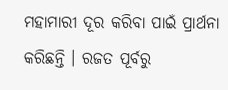ମହାମାରୀ ଦୂର କରିବା ପାଇଁ ପ୍ରାର୍ଥନା କରିଛନ୍ତି । ରଜତ ପୂର୍ବରୁ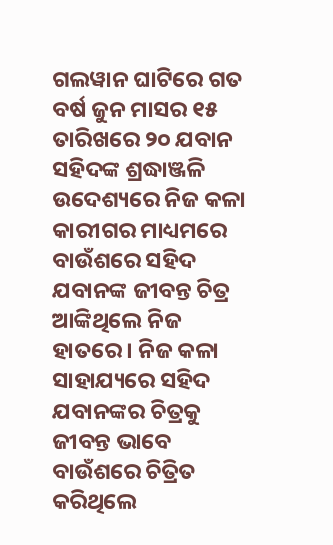ଗଲୱାନ ଘାଟିରେ ଗତ ବର୍ଷ ଜୁନ ମାସର ୧୫ ତାରିଖରେ ୨୦ ଯବାନ ସହିଦଙ୍କ ଶ୍ରଦ୍ଧାଞ୍ଜଳି ଉଦେଶ୍ୟରେ ନିଜ କଳା କାରୀଗର ମାଧ୍ୟମରେ ବାଉଁଶରେ ସହିଦ ଯବାନଙ୍କ ଜୀବନ୍ତ ଚିତ୍ର ଆଙ୍କିଥିଲେ ନିଜ ହାତରେ । ନିଜ କଳା ସାହାଯ୍ୟରେ ସହିଦ ଯବାନଙ୍କର ଚିତ୍ରକୁ ଜୀବନ୍ତ ଭାବେ ବାଉଁଶରେ ଚିତ୍ରିତ କରିଥିଲେ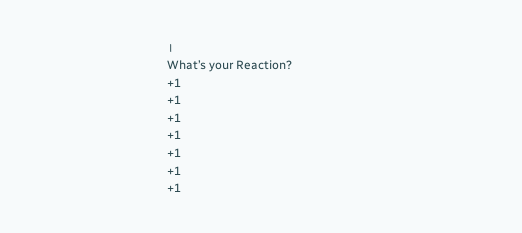।
What’s your Reaction?
+1
+1
+1
+1
+1
+1
+1